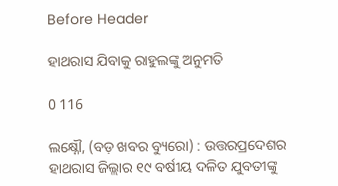Before Header

ହାଥରାସ ଯିବାକୁ ରାହୁଲଙ୍କୁ ଅନୁମତି

0 116

ଲକ୍ଷ୍ନୌ, (ବଡ଼ ଖବର ବ୍ୟୁରୋ) : ଉତ୍ତରପ୍ରଦେଶର ହାଥରାସ ଜିଲ୍ଲାର ୧୯ ବର୍ଷୀୟ ଦଳିତ ଯୁବତୀଙ୍କୁ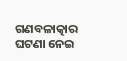ଗଣବଳାତ୍କାର ଘଟଣା ନେଇ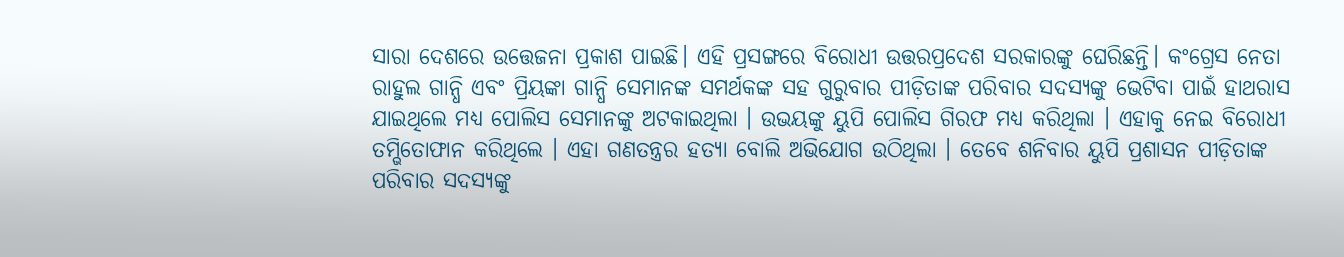ସାରା ଦେଶରେ ଉତ୍ତେଜନା ପ୍ରକାଶ ପାଇଛି। ଏହି ପ୍ରସଙ୍ଗରେ ବିରୋଧୀ ଉତ୍ତରପ୍ରଦେଶ ସରକାରଙ୍କୁ ଘେରିଛନ୍ତି। କଂଗ୍ରେସ ନେତା ରାହୁଲ ଗାନ୍ଧି ଏବଂ ପ୍ରିୟଙ୍କା ଗାନ୍ଧି ସେମାନଙ୍କ ସମର୍ଥକଙ୍କ ସହ ଗୁରୁବାର ପୀଡ଼ିତାଙ୍କ ପରିବାର ସଦସ୍ୟଙ୍କୁ ଭେଟିବା ପାଇଁ ହାଥରାସ ଯାଇଥିଲେ ମଧ୍ୟ ପୋଲିସ ସେମାନଙ୍କୁ ଅଟକାଇଥିଲା । ଉଭୟଙ୍କୁ ୟୁପି ପୋଲିସ ଗିରଫ ମଧ୍ୟ କରିଥିଲା । ଏହାକୁ ନେଇ ବିରୋଧୀ ତମ୍ଭିତୋଫାନ କରିଥିଲେ । ଏହା ଗଣତନ୍ତ୍ରର ହତ୍ୟା ବୋଲି ଅଭିଯୋଗ ଉଠିଥିଲା । ତେବେ ଶନିବାର ୟୁପି ପ୍ରଶାସନ ପୀଡ଼ିତାଙ୍କ ପରିବାର ସଦସ୍ୟଙ୍କୁ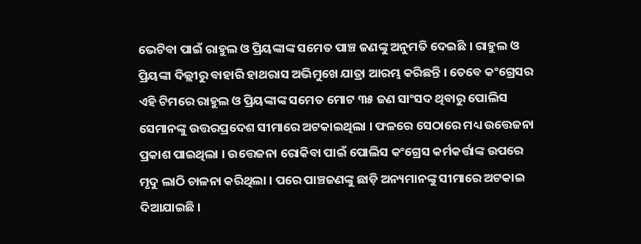ଭେଟିବା ପାଇଁ ରାହୁଲ ଓ ପ୍ରିୟଙ୍କାଙ୍କ ସମେତ ପାଞ୍ଚ ଜଣଙ୍କୁ ଅନୁମତି ଦେଇଛି । ରାହୁଲ ଓ ପ୍ରିୟଙ୍କା ଦିଲ୍ଲୀରୁ ବାହାରି ହାଥରାସ ଅଭିମୁଖେ ଯାତ୍ରା ଆରମ୍ଭ କରିଛନ୍ତି । ତେବେ କଂଗ୍ରେସର ଏହି ଟିମରେ ରାହୁଲ ଓ ପ୍ରିୟଙ୍କାଙ୍କ ସମେତ ମୋଟ ୩୫ ଜଣ ସାଂସଦ ଥିବାରୁ ପୋଲିସ ସେମାନଙ୍କୁ ଉତ୍ତରପ୍ରଦେଶ ସୀମାରେ ଅଟକାଇଥିଲା । ଫଳରେ ସେଠାରେ ମଧ୍ୟ ଉତ୍ତେଜନା ପ୍ରକାଶ ପାଇଥିଲା । ଉତ୍ତେଜନା ରୋକିବା ପାଇଁ ପୋଲିସ କଂଗ୍ରେସ କର୍ମକର୍ତ୍ତାଙ୍କ ଉପରେ ମୃଦୁ ଲାଠି ଚାଳନା କରିଥିଲା । ପରେ ପାଞ୍ଚଜଣଙ୍କୁ ଛାଡ଼ି ଅନ୍ୟମାନଙ୍କୁ ସୀମାରେ ଅଟକାଇ ଦିଆଯାଇଛି ।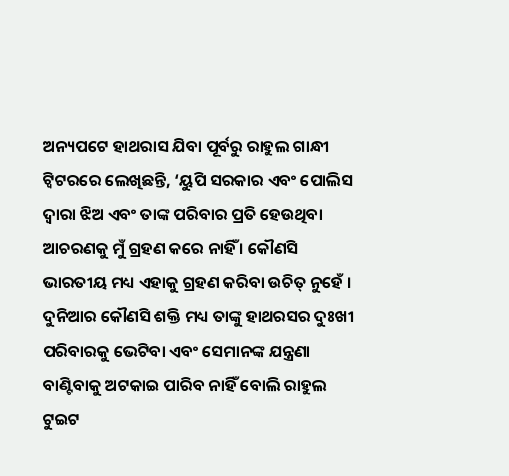ଅନ୍ୟପଟେ ହାଥରାସ ଯିବା ପୂର୍ବରୁ ରାହୁଲ ଗାନ୍ଧୀ ଟ୍ୱିଟରରେ ଲେଖିଛନ୍ତି, ‘ୟୁପି ସରକାର ଏବଂ ପୋଲିସ ଦ୍ୱାରା ଝିଅ ଏବଂ ତାଙ୍କ ପରିବାର ପ୍ରତି ହେଉଥିବା ଆଚରଣକୁ ମୁଁ ଗ୍ରହଣ କରେ ନାହିଁ । କୌଣସି ଭାରତୀୟ ମଧ୍ୟ ଏହାକୁ ଗ୍ରହଣ କରିବା ଉଚିତ୍ ନୁହେଁ । ଦୁନିଆର କୌଣସି ଶକ୍ତି ମଧ୍ୟ ତାଙ୍କୁ ହାଥରସର ଦୁଃଖୀ ପରିବାରକୁ ଭେଟିବା ଏବଂ ସେମାନଙ୍କ ଯନ୍ତ୍ରଣା ବାଣ୍ଟିବାକୁ ଅଟକାଇ ପାରିବ ନାହିଁ ବୋଲି ରାହୁଲ ଟୁଇଟ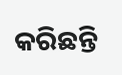କରିଛନ୍ତି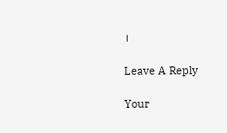।

Leave A Reply

Your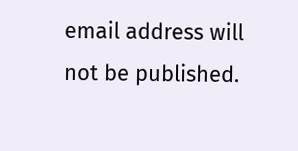email address will not be published.